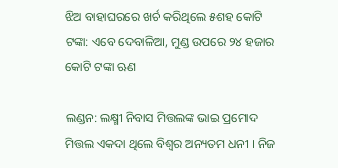ଝିଅ ବାହାଘରରେ ଖର୍ଚ କରିଥିଲେ ୫ଶହ କୋଟି ଟଙ୍କା: ଏବେ ଦେବାଳିଆ, ମୁଣ୍ଡ ଉପରେ ୨୪ ହଜାର କୋଟି ଟଙ୍କା ଋଣ

ଲଣ୍ଡନ: ଲକ୍ଷ୍ମୀ ନିବାସ ମିତ୍ତଲଙ୍କ ଭାଇ ପ୍ରମୋଦ ମିତ୍ତଲ ଏକଦା ଥିଲେ ବିଶ୍ଵର ଅନ୍ୟତମ ଧନୀ । ନିଜ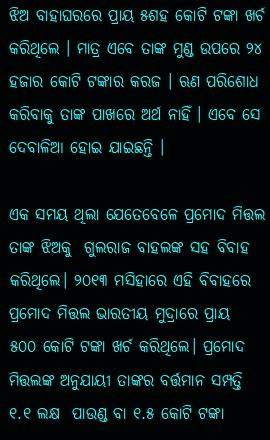ଝିଅ ବାହାଘରରେ ପ୍ରାୟ ୫ଶହ କୋଟି ଟଙ୍କା ଖର୍ଚ କରିଥିଲେ । ମାତ୍ର ଏବେ ତାଙ୍କ ମୁଣ୍ଡ ଉପରେ ୨୪ ହଜାର କୋଟି ଟଙ୍କାର କରଜ । ଋଣ ପରିଶୋଧ କରିବାକୁ ତାଙ୍କ ପାଖରେ ଅର୍ଥ ନାହିଁ । ଏବେ ସେ ଦେବାଳିଆ ହୋଇ ଯାଇଛନ୍ତି ।

ଏକ ସମୟ ଥିଲା ଯେତେବେଳେ ପ୍ରମୋଦ ମିତ୍ତଲ ତାଙ୍କ ଝିଅକୁ  ଗୁଲରାଜ ବାହଲଙ୍କ ସହ ବିବାହ କରିଥିଲେ। ୨୦୧୩ ମସିହାରେ ଏହି ବିବାହରେ ପ୍ରମୋଦ ମିତ୍ତଲ ଭାରତୀୟ ମୁଦ୍ରାରେ ପ୍ରାୟ  ୫୦୦ କୋଟି ଟଙ୍କା ଖର୍ଚ କରିଥିଲେ। ପ୍ରମୋଦ ମିତ୍ତଲଙ୍କ ଅନୁଯାୟୀ ତାଙ୍କର ବର୍ତ୍ତମାନ ସମ୍ପତ୍ତି ୧.୧ ଲକ୍ଷ  ପାଉଣ୍ଡ ବା ୧.୫ କୋଟି ଟଙ୍କା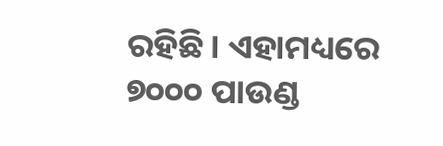ରହିଛି। ଏହାମଧ୍ୟରେ ୭୦୦୦ ପାଉଣ୍ଡ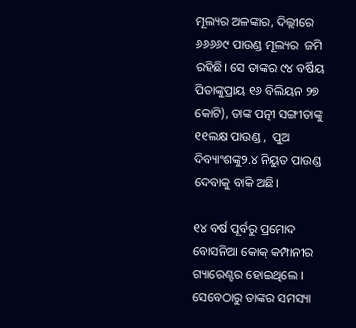ମୂଲ୍ୟର ଅଳଙ୍କାର, ଦିଲ୍ଲୀରେ  ୬୬୬୬୯ ପାଉଣ୍ଡ ମୂଲ୍ୟର  ଜମି ରହିଛି। ସେ ତାଙ୍କର ୯୪ ବର୍ଷିୟ ପିତାଙ୍କୁପ୍ରାୟ ୧୬ ବିଲିୟନ ୨୭ କୋଟି), ତାଙ୍କ ପତ୍ନୀ ସଙ୍ଗୀତାଙ୍କୁ ୧୧ଲକ୍ଷ ପାଉଣ୍ଡ ,  ପୁଅ ଦିବ୍ୟାଂଶଙ୍କୁ୨.୪ ନିୟୁତ ପାଉଣ୍ଡ ଦେବାକୁ ବାକି ଅଛି।

୧୪ ବର୍ଷ ପୂର୍ବରୁ ପ୍ରମୋଦ ବୋସନିଆ କୋକ୍ କମ୍ପାନୀର ଗ୍ୟାରେଣ୍ଟର ହୋଇଥିଲେ । ସେବେଠାରୁ ତାଙ୍କର ସମସ୍ୟା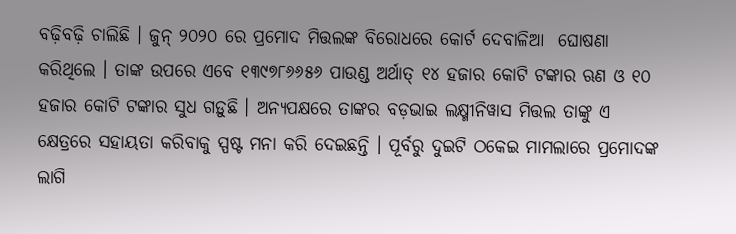ବଢ଼ିବଢ଼ି ଚାଲିଛି । ଜୁନ୍ ୨୦୨୦ ରେ ପ୍ରମୋଦ ମିତ୍ତଲଙ୍କ ବିରୋଧରେ କୋର୍ଟ ଦେବାଳିଆ  ଘୋଷଣା କରିଥିଲେ । ତାଙ୍କ ଉପରେ ଏବେ ୧୩୯୭୮୬୬୫୬ ପାଉଣ୍ଡ ଅର୍ଥାତ୍ ୧୪ ହଜାର କୋଟି ଟଙ୍କାର ଋଣ ଓ ୧୦ ହଜାର କୋଟି ଟଙ୍କାର ସୁଧ ଗଡ଼ୁଛି । ଅନ୍ୟପକ୍ଷରେ ତାଙ୍କର ବଡ଼ଭାଇ ଲକ୍ଷ୍ମୀନିୱାସ ମିତ୍ତଲ ତାଙ୍କୁ ଏ କ୍ଷେତ୍ରରେ ସହାୟତା କରିବାକୁ ସ୍ପଷ୍ଟ ମନା କରି ଦେଇଛନ୍ତି । ପୂର୍ବରୁ ଦୁଇଟି ଠକେଇ ମାମଲାରେ ପ୍ରମୋଦଙ୍କ ଲାଗି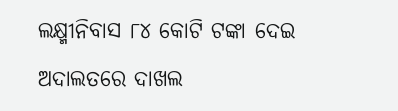ଲକ୍ଷ୍ମୀନିବାସ ୮୪ କୋଟି ଟଙ୍କା ଦେଇ ଅଦାଲତରେ ଦାଖଲ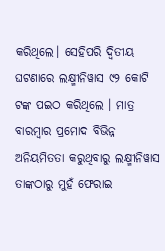କରିଥିଲେ। ସେହିପରି ଦ୍ବିତୀୟ ଘଟଣାରେ ଲକ୍ଷ୍ମୀନିୱାସ ୯୨ କୋଟି ଟଙ୍କ ପଇଠ କରିଥିଲେ । ମାତ୍ର ବାରମ୍ବାର ପ୍ରମୋଦ ବିଭିନ୍ନ ଅନିୟମିତତା କରୁଥିବାରୁ ଲକ୍ଷ୍ମୀନିୱାସ ତାଙ୍କଠାରୁ ମୁହଁ ଫେରାଇ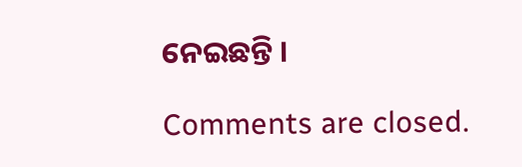ନେଇଛନ୍ତି ।

Comments are closed.